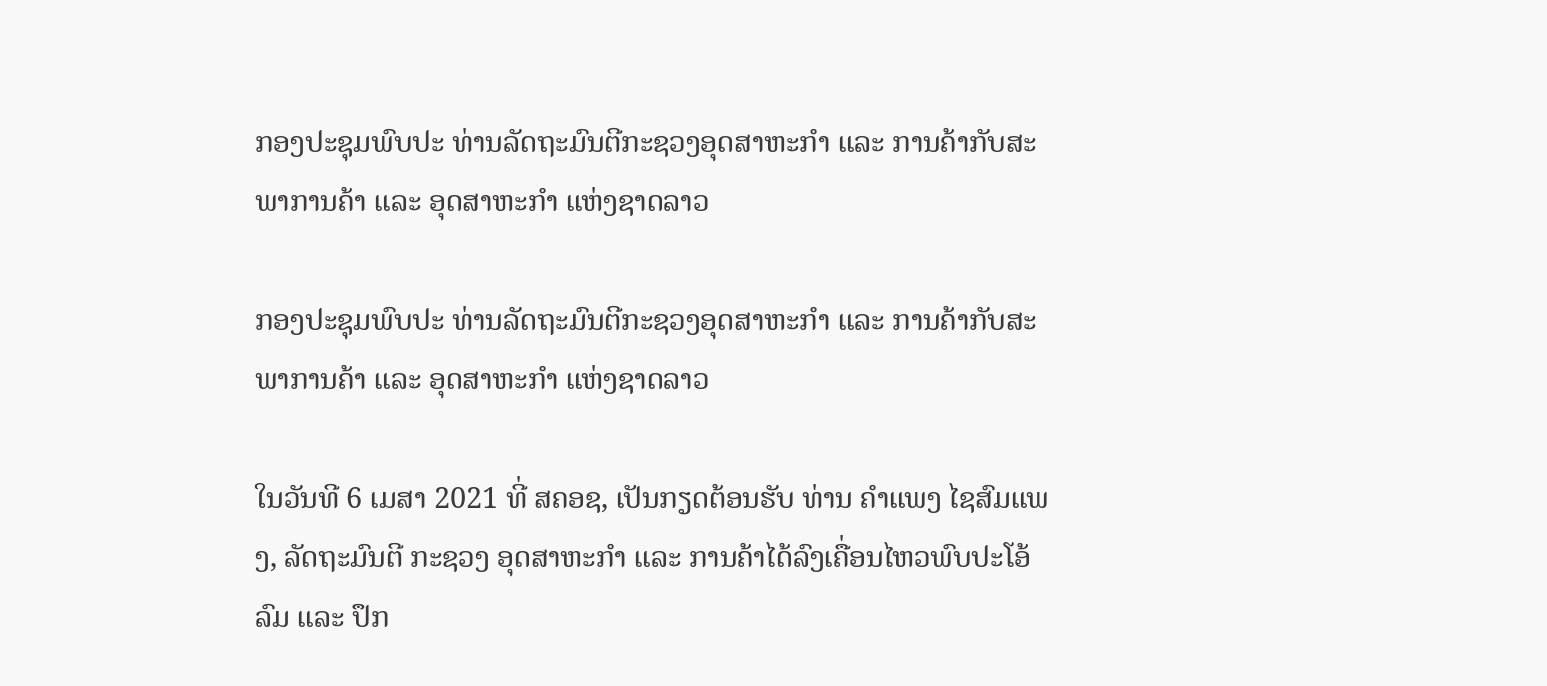ກອງປະຊຸມພົບປະ ທ່ານລັດຖະມົນຕີກະຊວງອຸດສາຫະກຳ ແລະ ການຄ້າກັບສະພາການຄ້າ ແລະ ອຸດສາຫະກຳ ແຫ່ງຊາດລາວ

ກອງປະຊຸມພົບປະ ທ່ານລັດຖະມົນຕີກະຊວງອຸດສາຫະກຳ ແລະ ການຄ້າກັບສະພາການຄ້າ ແລະ ອຸດສາຫະກຳ ແຫ່ງຊາດລາວ

ໃນວັນທີ 6 ເມສາ 2021 ທີ່ ສຄອຊ, ເປັນກຽດຕ້ອນຮັບ ທ່ານ ຄຳແພງ ໄຊສົມແພງ, ລັດຖະມົນຕີ ກະຊວງ ອຸດສາຫະກຳ ແລະ ການຄ້າໄດ້ລົງເຄື່ອນໄຫວພົບປະໂອ້ລົມ ແລະ ປຶກ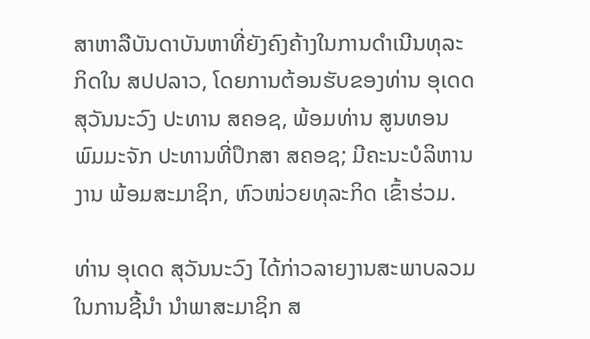ສາຫາລືບັນດາບັນຫາທີ່ຍັງຄົງຄ້າງໃນການດຳເນີນທຸລະກິດໃນ ສປປລາວ, ໂດຍການຕ້ອນຮັບຂອງທ່ານ ອຸເດດ ສຸວັນນະວົງ ປະທານ ສຄອຊ, ພ້ອມທ່ານ ສູນທອນ ພົມມະຈັກ ປະທານທີ່ປຶກສາ ສຄອຊ; ມີຄະນະບໍລິຫານງານ ພ້ອມສະມາຊິກ, ຫົວໜ່ວຍທຸລະກິດ ເຂົ້າຮ່ວມ.

ທ່ານ ອຸເດດ ສຸວັນນະວົງ ໄດ້ກ່າວລາຍງານສະພາບລວມໃນການຊີ້ນໍາ ນຳພາສະມາຊິກ ສ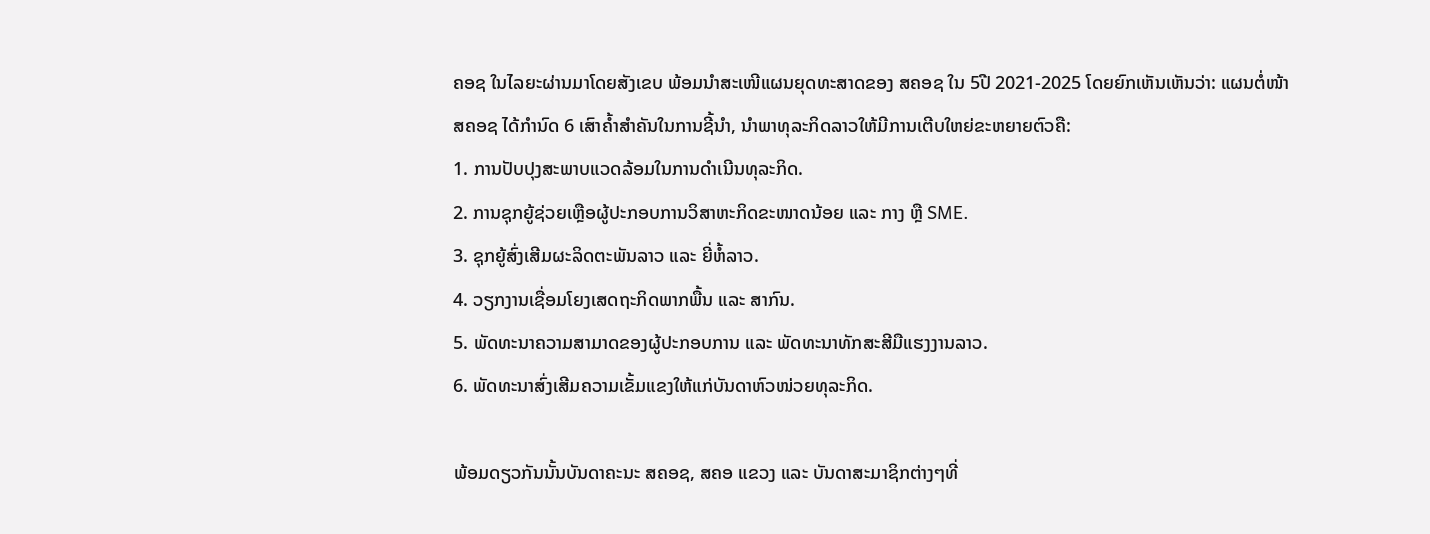ຄອຊ ໃນໄລຍະຜ່ານມາໂດຍສັງເຂບ ພ້ອມນໍາສະເໜີແຜນຍຸດທະສາດຂອງ ສຄອຊ ໃນ 5ປີ 2021-2025 ໂດຍຍົກເຫັນເຫັນວ່າ: ແຜນຕໍ່ໜ້າ ສຄອຊ ໄດ້ກໍານົດ 6 ເສົາຄໍ້າສໍາຄັນໃນການຊີ້ນໍາ, ນໍາພາທຸລະກິດລາວໃຫ້ມີການເຕີບໃຫຍ່ຂະຫຍາຍຕົວຄື:
1. ການປັບປຸງສະພາບແວດລ້ອມໃນການດຳເນີນທຸລະກິດ.
2. ການຊຸກຍູ້ຊ່ວຍເຫຼືອຜູ້ປະກອບການວິສາຫະກິດຂະໜາດນ້ອຍ ແລະ ກາງ ຫຼື SME.
3. ຊຸກຍູ້ສົ່ງເສີມຜະລິດຕະພັນລາວ ແລະ ຍີ່ຫໍ້ລາວ.
4. ວຽກງານເຊື່ອມໂຍງເສດຖະກິດພາກພື້ນ ແລະ ສາກົນ.
5. ພັດທະນາຄວາມສາມາດຂອງຜູ້ປະກອບການ ແລະ ພັດທະນາທັກສະສີມືແຮງງານລາວ.
6. ພັດທະນາສົ່ງເສີມຄວາມເຂັ້ມແຂງໃຫ້ແກ່ບັນດາຫົວໜ່ວຍທຸລະກິດ.

ພ້ອມດຽວກັນນັ້ນບັນດາຄະນະ ສຄອຊ, ສຄອ ແຂວງ ແລະ ບັນດາສະມາຊິກຕ່າງໆທີ່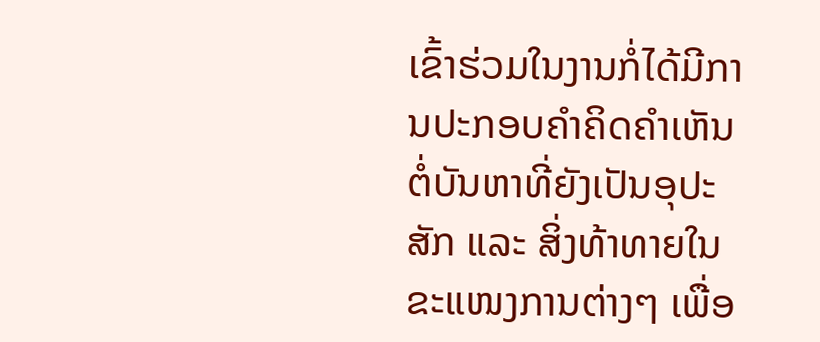ເຂົ້າຮ່ວມໃນງານກໍ່ໄດ້ມີການປະກອບຄຳຄິດຄຳເຫັນຕໍ່ບັນຫາທີ່ຍັງເປັນອຸປະສັກ ແລະ ສິ່ງທ້າທາຍໃນຂະແໜງການຕ່າງໆ ເພື່ອ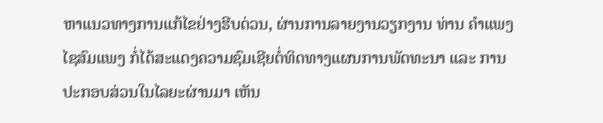ຫາແນວທາງການແກ້ໄຂຢ່າງຮີບດ່ວນ, ຜ່ານການລາຍງານວຽກງານ ທ່ານ ຄຳແພງ ໄຊສົມແພງ ກໍ່ໄດ້ສະແດງຄວາມຊົມເຊີຍຕໍ່ທິດທາງແຜນການພັດທະນາ ແລະ ການປະກອບສ່ວນໃນໄລຍະຜ່ານມາ ເຫັນ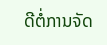ດີຕໍ່ການຈັດ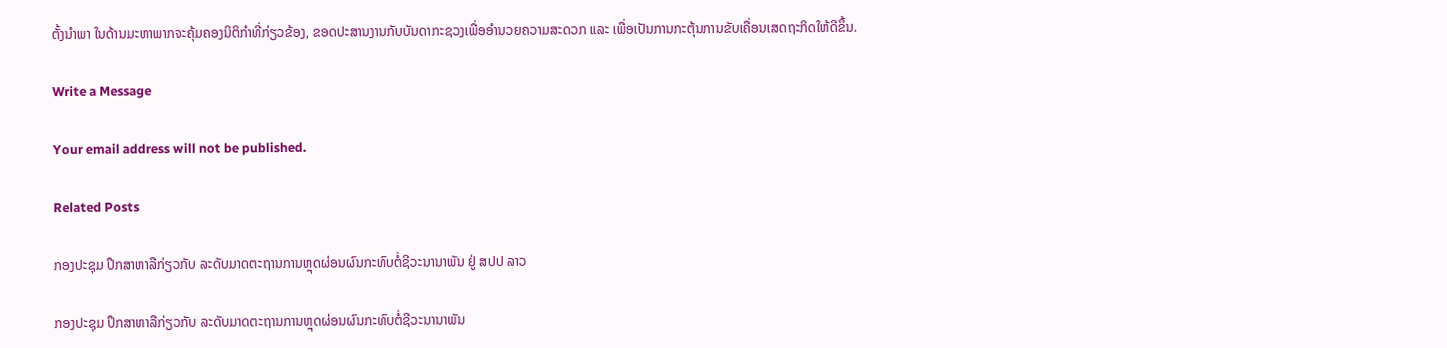ຕັ້ງນຳພາ ໃນດ້ານມະຫາພາກຈະຄຸ້ມຄອງນິຕິກຳທີ່ກ່ຽວຂ້ອງ, ຂອດປະສານງານກັບບັນດາກະຊວງເພື່ອອຳນວຍຄວາມສະດວກ ແລະ ເພື່ອເປັນການກະຕຸ້ນການຂັບເຄື່ອນເສດຖະກິດໃຫ້ດີຂຶ້ນ.

Write a Message

Your email address will not be published.

Related Posts

ກອງປະຊຸມ ປຶກສາຫາລືກ່ຽວກັບ ລະດັບມາດຕະຖານການຫຼຸດຜ່ອນຜົນກະທົບຕໍ່ຊີວະນານາພັນ ຢູ່ ສປປ ລາວ

ກອງປະຊຸມ ປຶກສາຫາລືກ່ຽວກັບ ລະດັບມາດຕະຖານການຫຼຸດຜ່ອນຜົນກະທົບຕໍ່ຊີວະນານາພັນ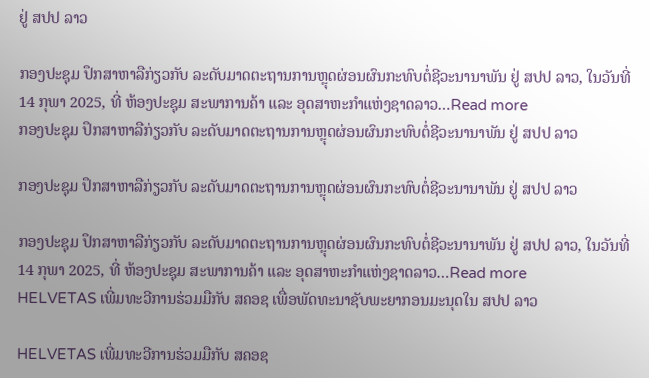ຢູ່ ສປປ ລາວ

ກອງປະຊຸມ ປຶກສາຫາລືກ່ຽວກັບ ລະດັບມາດຕະຖານການຫຼຸດຜ່ອນຜົນກະທົບຕໍ່ຊີວະນານາພັນ ຢູ່ ສປປ ລາວ, ໃນວັນທີ່ 14 ກຸພາ 2025, ທີ່ ຫ້ອງປະຊຸມ ສະພາການຄ້າ ແລະ ອຸດສາຫະກຳແຫ່ງຊາດລາວ…Read more
ກອງປະຊຸມ ປຶກສາຫາລືກ່ຽວກັບ ລະດັບມາດຕະຖານການຫຼຸດຜ່ອນຜົນກະທົບຕໍ່ຊີວະນານາພັນ ຢູ່ ສປປ ລາວ

ກອງປະຊຸມ ປຶກສາຫາລືກ່ຽວກັບ ລະດັບມາດຕະຖານການຫຼຸດຜ່ອນຜົນກະທົບຕໍ່ຊີວະນານາພັນ ຢູ່ ສປປ ລາວ

ກອງປະຊຸມ ປຶກສາຫາລືກ່ຽວກັບ ລະດັບມາດຕະຖານການຫຼຸດຜ່ອນຜົນກະທົບຕໍ່ຊີວະນານາພັນ ຢູ່ ສປປ ລາວ, ໃນວັນທີ່ 14 ກຸພາ 2025, ທີ່ ຫ້ອງປະຊຸມ ສະພາການຄ້າ ແລະ ອຸດສາຫະກຳແຫ່ງຊາດລາວ…Read more
HELVETAS ເພີ່ມທະວີການຮ່ວມມືກັບ ສຄອຊ ເພື່ອພັດທະນາຊັບພະຍາກອນມະນຸດໃນ ສປປ ລາວ

HELVETAS ເພີ່ມທະວີການຮ່ວມມືກັບ ສຄອຊ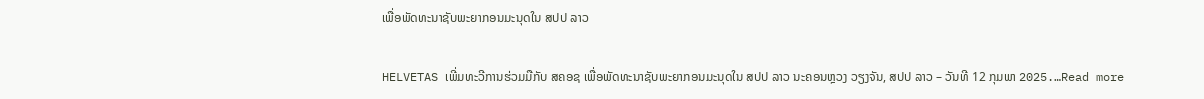ເພື່ອພັດທະນາຊັບພະຍາກອນມະນຸດໃນ ສປປ ລາວ

HELVETAS ເພີ່ມທະວີການຮ່ວມມືກັບ ສຄອຊ ເພື່ອພັດທະນາຊັບພະຍາກອນມະນຸດໃນ ສປປ ລາວ ນະຄອນຫຼວງ ວຽງຈັນ, ສປປ ລາວ – ວັນທີ 12 ກຸມພາ 2025.…Read more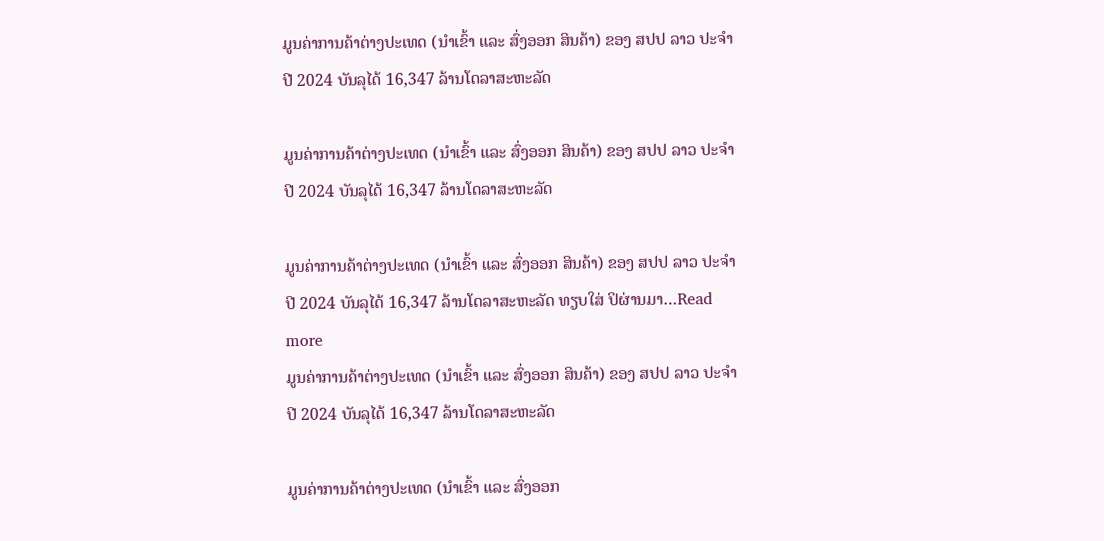ມູນຄ່າການຄ້າຕ່າງປະເທດ (ນໍາເຂົ້າ ແລະ ສົ່ງອອກ ສິນຄ້າ) ຂອງ ສປປ ລາວ ປະຈໍາປີ 2024 ບັນລຸໄດ້ 16,347 ລ້ານໂດລາສະຫະລັດ

ມູນຄ່າການຄ້າຕ່າງປະເທດ (ນໍາເຂົ້າ ແລະ ສົ່ງອອກ ສິນຄ້າ) ຂອງ ສປປ ລາວ ປະຈໍາປີ 2024 ບັນລຸໄດ້ 16,347 ລ້ານໂດລາສະຫະລັດ

ມູນຄ່າການຄ້າຕ່າງປະເທດ (ນໍາເຂົ້າ ແລະ ສົ່ງອອກ ສິນຄ້າ) ຂອງ ສປປ ລາວ ປະຈໍາປີ 2024 ບັນລຸໄດ້ 16,347 ລ້ານໂດລາສະຫະລັດ ທຽບໃສ່ ປິຜ່ານມາ…Read more
ມູນຄ່າການຄ້າຕ່າງປະເທດ (ນໍາເຂົ້າ ແລະ ສົ່ງອອກ ສິນຄ້າ) ຂອງ ສປປ ລາວ ປະຈໍາປີ 2024 ບັນລຸໄດ້ 16,347 ລ້ານໂດລາສະຫະລັດ

ມູນຄ່າການຄ້າຕ່າງປະເທດ (ນໍາເຂົ້າ ແລະ ສົ່ງອອກ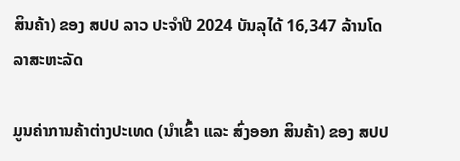ສິນຄ້າ) ຂອງ ສປປ ລາວ ປະຈໍາປີ 2024 ບັນລຸໄດ້ 16,347 ລ້ານໂດລາສະຫະລັດ

ມູນຄ່າການຄ້າຕ່າງປະເທດ (ນໍາເຂົ້າ ແລະ ສົ່ງອອກ ສິນຄ້າ) ຂອງ ສປປ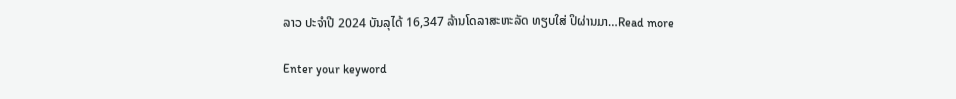ລາວ ປະຈໍາປີ 2024 ບັນລຸໄດ້ 16,347 ລ້ານໂດລາສະຫະລັດ ທຽບໃສ່ ປິຜ່ານມາ…Read more

Enter your keyword